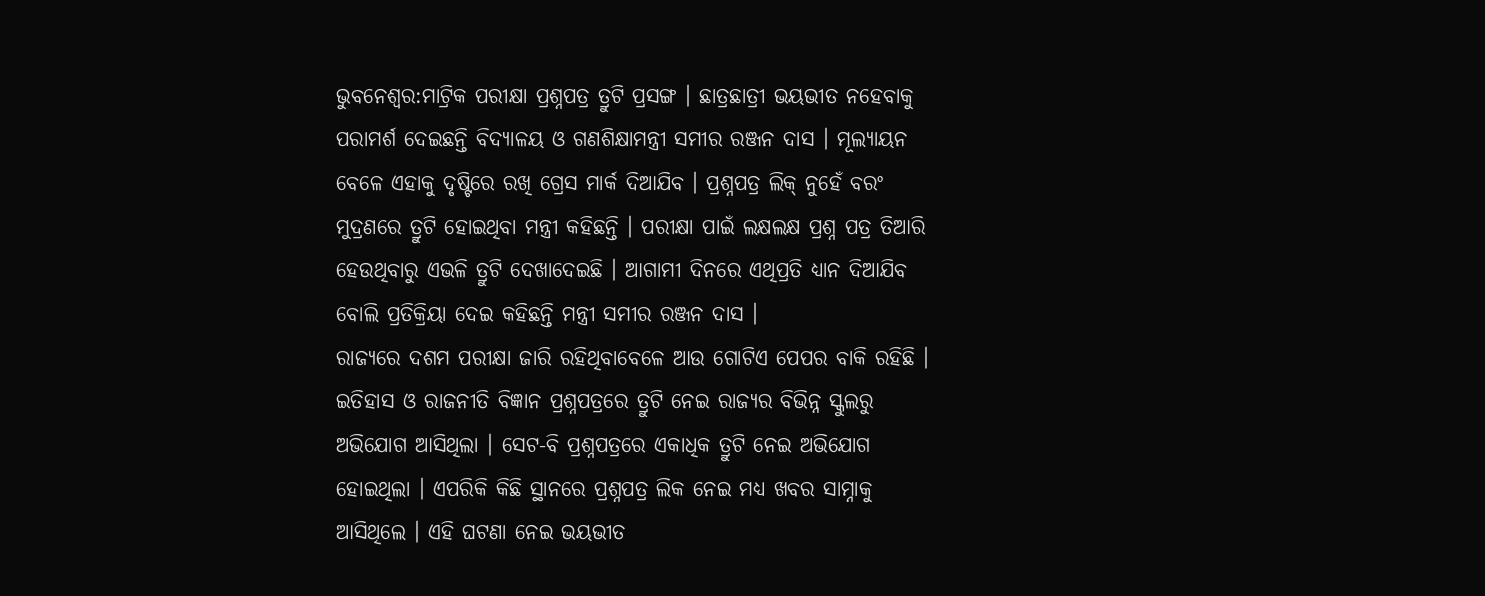ଭୁବନେଶ୍ବର:ମାଟ୍ରିକ ପରୀକ୍ଷା ପ୍ରଶ୍ନପତ୍ର ତ୍ରୁଟି ପ୍ରସଙ୍ଗ । ଛାତ୍ରଛାତ୍ରୀ ଭୟଭୀତ ନହେବାକୁ ପରାମର୍ଶ ଦେଇଛନ୍ତି ବିଦ୍ୟାଳୟ ଓ ଗଣଶିକ୍ଷାମନ୍ତ୍ରୀ ସମୀର ରଞ୍ଜନ ଦାସ । ମୂଲ୍ୟାୟନ ବେଳେ ଏହାକୁ ଦୃଷ୍ଟିରେ ରଖି ଗ୍ରେସ ମାର୍କ ଦିଆଯିବ । ପ୍ରଶ୍ନପତ୍ର ଲିକ୍ ନୁହେଁ ବରଂ ମୁଦ୍ରଣରେ ତ୍ରୁଟି ହୋଇଥିବା ମନ୍ତ୍ରୀ କହିଛନ୍ତି । ପରୀକ୍ଷା ପାଇଁ ଲକ୍ଷଲକ୍ଷ ପ୍ରଶ୍ନ ପତ୍ର ତିଆରି ହେଉଥିବାରୁ ଏଭଳି ତ୍ରୁଟି ଦେଖାଦେଇଛି । ଆଗାମୀ ଦିନରେ ଏଥିପ୍ରତି ଧ୍ୟାନ ଦିଆଯିବ ବୋଲି ପ୍ରତିକ୍ରିୟା ଦେଇ କହିଛନ୍ତି ମନ୍ତ୍ରୀ ସମୀର ରଞ୍ଜନ ଦାସ ।
ରାଜ୍ୟରେ ଦଶମ ପରୀକ୍ଷା ଜାରି ରହିଥିବାବେଳେ ଆଉ ଗୋଟିଏ ପେପର ବାକି ରହିଛି । ଇତିହାସ ଓ ରାଜନୀତି ବିଜ୍ଞାନ ପ୍ରଶ୍ନପତ୍ରରେ ତ୍ରୁଟି ନେଇ ରାଜ୍ୟର ବିଭିନ୍ନ ସ୍କୁଲରୁ ଅଭିଯୋଗ ଆସିଥିଲା । ସେଟ-ବି ପ୍ରଶ୍ନପତ୍ରରେ ଏକାଧିକ ତ୍ରୁଟି ନେଇ ଅଭିଯୋଗ ହୋଇଥିଲା । ଏପରିକି କିଛି ସ୍ଥାନରେ ପ୍ରଶ୍ନପତ୍ର ଲିକ ନେଇ ମଧ୍ୟ ଖବର ସାମ୍ନାକୁ ଆସିଥିଲେ । ଏହି ଘଟଣା ନେଇ ଭୟଭୀତ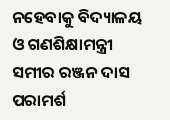ନହେବାକୁ ବିଦ୍ୟାଳୟ ଓ ଗଣଶିକ୍ଷାମନ୍ତ୍ରୀ ସମୀର ରଞ୍ଜନ ଦାସ ପରାମର୍ଶ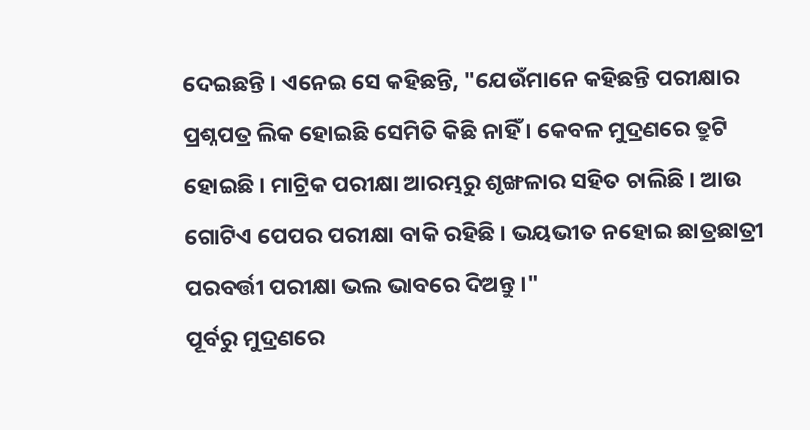ଦେଇଛନ୍ତି । ଏନେଇ ସେ କହିଛନ୍ତି, "ଯେଉଁମାନେ କହିଛନ୍ତି ପରୀକ୍ଷାର ପ୍ରଶ୍ନପତ୍ର ଲିକ ହୋଇଛି ସେମିତି କିଛି ନାହିଁ । କେବଳ ମୁଦ୍ରଣରେ ତ୍ରୁଟି ହୋଇଛି । ମାଟ୍ରିକ ପରୀକ୍ଷା ଆରମ୍ଭରୁ ଶୃଙ୍ଖଳାର ସହିତ ଚାଲିଛି । ଆଉ ଗୋଟିଏ ପେପର ପରୀକ୍ଷା ବାକି ରହିଛି । ଭୟଭୀତ ନହୋଇ ଛାତ୍ରଛାତ୍ରୀ ପରବର୍ତ୍ତୀ ପରୀକ୍ଷା ଭଲ ଭାବରେ ଦିଅନ୍ତୁ ।"
ପୂର୍ବରୁ ମୁଦ୍ରଣରେ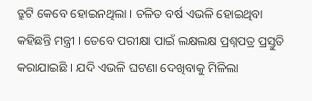ତ୍ରୁଟି କେବେ ହୋଇନଥିଲା । ଚଳିତ ବର୍ଷ ଏଭଳି ହୋଇଥିବା କହିଛନ୍ତି ମନ୍ତ୍ରୀ । ତେବେ ପରୀକ୍ଷା ପାଇଁ ଲକ୍ଷଲକ୍ଷ ପ୍ରଶ୍ନପତ୍ର ପ୍ରସ୍ତୁତି କରାଯାଇଛି । ଯଦି ଏଭଳି ଘଟଣା ଦେଖିବାକୁ ମିଳିଲା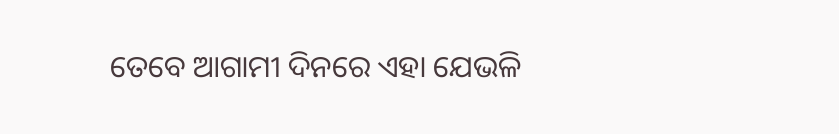ତେବେ ଆଗାମୀ ଦିନରେ ଏହା ଯେଭଳି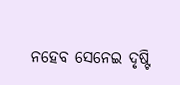ନହେବ ସେନେଇ ଦୃଷ୍ଟି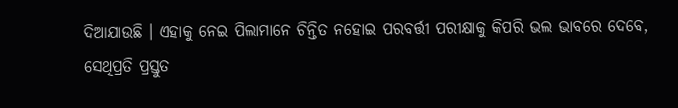ଦିଆଯାଉଛି । ଏହାକୁ ନେଇ ପିଲାମାନେ ଚିନ୍ତିତ ନହୋଇ ପରବର୍ତ୍ତୀ ପରୀକ୍ଷାକୁ କିପରି ଭଲ ଭାବରେ ଦେବେ, ସେଥିପ୍ରତି ପ୍ରସ୍ତୁତ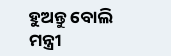ହୁଅନ୍ତୁ ବୋଲି ମନ୍ତ୍ରୀ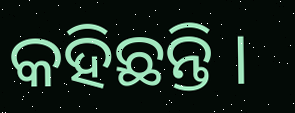କହିଛନ୍ତି ।